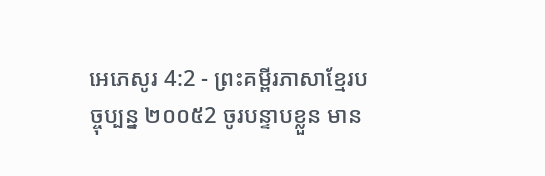អេភេសូរ 4:2 - ព្រះគម្ពីរភាសាខ្មែរបច្ចុប្បន្ន ២០០៥2 ចូរបន្ទាបខ្លួន មាន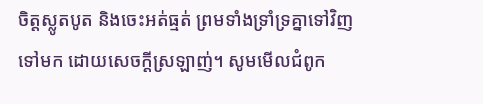ចិត្តស្លូតបូត និងចេះអត់ធ្មត់ ព្រមទាំងទ្រាំទ្រគ្នាទៅវិញទៅមក ដោយសេចក្ដីស្រឡាញ់។ សូមមើលជំពូក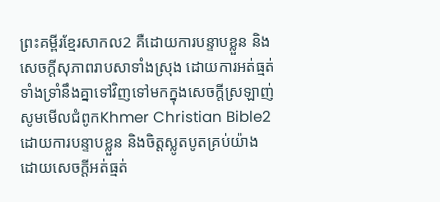ព្រះគម្ពីរខ្មែរសាកល2 គឺដោយការបន្ទាបខ្លួន និងសេចក្ដីសុភាពរាបសាទាំងស្រុង ដោយការអត់ធ្មត់ ទាំងទ្រាំនឹងគ្នាទៅវិញទៅមកក្នុងសេចក្ដីស្រឡាញ់ សូមមើលជំពូកKhmer Christian Bible2 ដោយការបន្ទាបខ្លួន និងចិត្ដស្លូតបូតគ្រប់យ៉ាង ដោយសេចក្ដីអត់ធ្មត់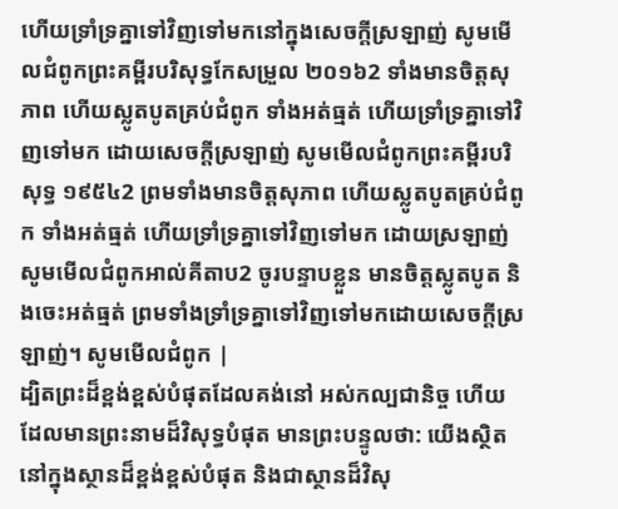ហើយទ្រាំទ្រគ្នាទៅវិញទៅមកនៅក្នុងសេចក្ដីស្រឡាញ់ សូមមើលជំពូកព្រះគម្ពីរបរិសុទ្ធកែសម្រួល ២០១៦2 ទាំងមានចិត្តសុភាព ហើយស្លូតបូតគ្រប់ជំពូក ទាំងអត់ធ្មត់ ហើយទ្រាំទ្រគ្នាទៅវិញទៅមក ដោយសេចក្ដីស្រឡាញ់ សូមមើលជំពូកព្រះគម្ពីរបរិសុទ្ធ ១៩៥៤2 ព្រមទាំងមានចិត្តសុភាព ហើយស្លូតបូតគ្រប់ជំពូក ទាំងអត់ធ្មត់ ហើយទ្រាំទ្រគ្នាទៅវិញទៅមក ដោយស្រឡាញ់ សូមមើលជំពូកអាល់គីតាប2 ចូរបន្ទាបខ្លួន មានចិត្ដស្លូតបូត និងចេះអត់ធ្មត់ ព្រមទាំងទ្រាំទ្រគ្នាទៅវិញទៅមកដោយសេចក្ដីស្រឡាញ់។ សូមមើលជំពូក |
ដ្បិតព្រះដ៏ខ្ពង់ខ្ពស់បំផុតដែលគង់នៅ អស់កល្បជានិច្ច ហើយដែលមានព្រះនាមដ៏វិសុទ្ធបំផុត មានព្រះបន្ទូលថា: យើងស្ថិតនៅក្នុងស្ថានដ៏ខ្ពង់ខ្ពស់បំផុត និងជាស្ថានដ៏វិសុ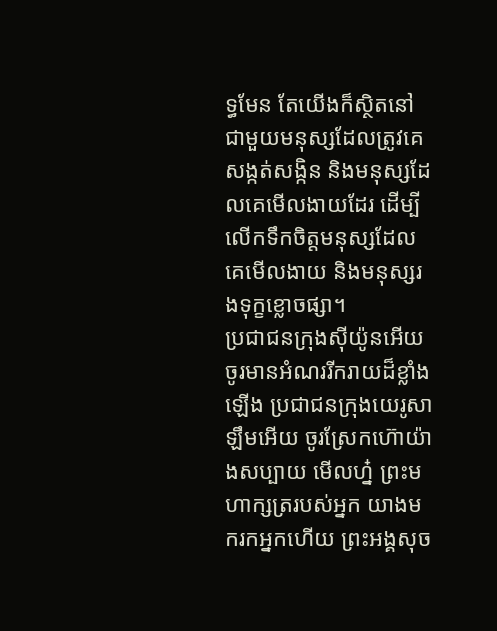ទ្ធមែន តែយើងក៏ស្ថិតនៅជាមួយមនុស្សដែលត្រូវគេ សង្កត់សង្កិន និងមនុស្សដែលគេមើលងាយដែរ ដើម្បីលើកទឹកចិត្តមនុស្សដែលគេមើលងាយ និងមនុស្សរងទុក្ខខ្លោចផ្សា។
ប្រជាជនក្រុងស៊ីយ៉ូនអើយ ចូរមានអំណររីករាយដ៏ខ្លាំងឡើង ប្រជាជនក្រុងយេរូសាឡឹមអើយ ចូរស្រែកហ៊ោយ៉ាងសប្បាយ មើលហ្ន៎ ព្រះមហាក្សត្ររបស់អ្នក យាងមករកអ្នកហើយ ព្រះអង្គសុច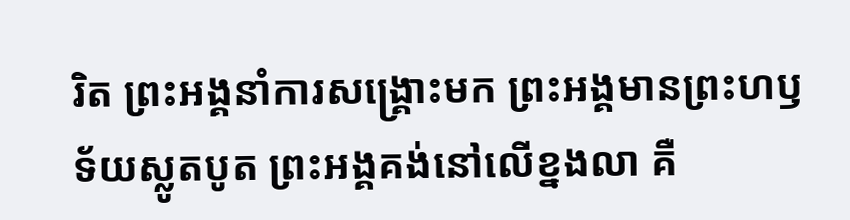រិត ព្រះអង្គនាំការសង្គ្រោះមក ព្រះអង្គមានព្រះហឫទ័យស្លូតបូត ព្រះអង្គគង់នៅលើខ្នងលា គឺ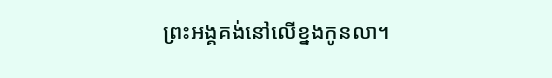ព្រះអង្គគង់នៅលើខ្នងកូនលា។